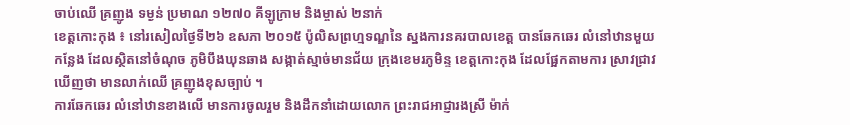ចាប់ឈើ គ្រញូង ទម្ងន់ ប្រមាណ ១២៧០ គីឡូក្រាម និងម្ចាស់ ២នាក់
ខេត្តកោះកុង ៖ នៅរសៀលថ្ងៃទី២៦ ឧសភា ២០១៥ ប៉ូលិសព្រហ្មទណ្ឌនៃ ស្នងការនគរបាលខេត្ត បានឆែកឆេរ លំនៅឋានមួយកន្លែង ដែលស្ថិតនៅចំណុច ភូមិបឹងឃុនឆាង សង្កាត់ស្មាច់មានជ័យ ក្រុងខេមរភូមិន្ទ ខេត្តកោះកុង ដែលផ្អែកតាមការ ស្រាវជ្រាវឃើញថា មានលាក់ឈើ គ្រញូងខុសច្បាប់ ។
ការឆែកឆេរ លំនៅឋានខាងលើ មានការចូលរួម និងដឹកនាំដោយលោក ព្រះរាជអាជ្ញារងស្រី ម៉ាក់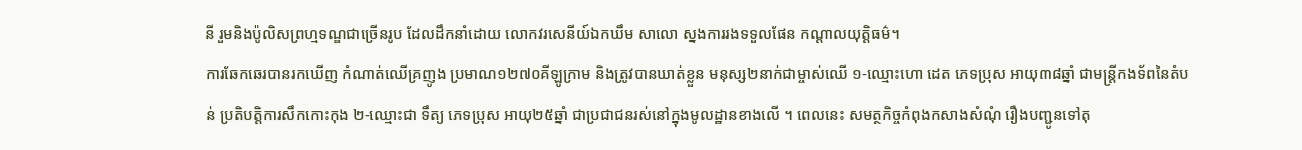នី រួមនិងប៉ូលិសព្រហ្មទណ្ឌជាច្រើនរូប ដែលដឹកនាំដោយ លោកវរសេនីយ៍ឯកឃឹម សាលោ ស្នងការរងទទួលផែន កណ្តាលយុត្តិធម៌។
ការឆែកឆេរបានរកឃើញ កំណាត់ឈើគ្រញូង ប្រមាណ១២៧០គីឡូក្រាម និងត្រូវបានឃាត់ខ្លួន មនុស្ស២នាក់ជាម្ចាស់ឈើ ១-ឈ្មោះហោ ដេត ភេទប្រុស អាយុ៣៨ឆ្នាំ ជាមន្ត្រីកងទ័ពនៃតំបន់ ប្រតិបត្តិការសឹកកោះកុង ២-ឈ្មោះជា ទឹត្យ ភេទប្រុស អាយុ២៥ឆ្នាំ ជាប្រជាជនរស់នៅក្នុងមូលដ្ឋានខាងលើ ។ ពេលនេះ សមត្ថកិច្ចកំពុងកសាងសំណុំ រឿងបញ្ជូនទៅតុ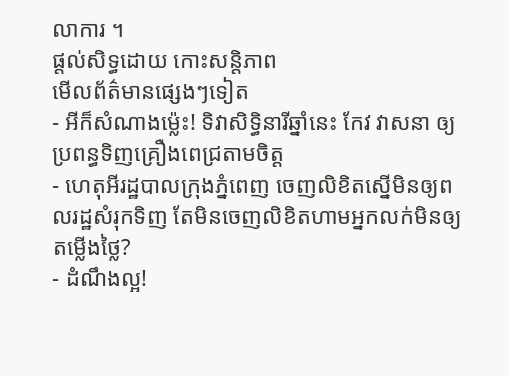លាការ ។
ផ្តល់សិទ្ធដោយ កោះសន្តិភាព
មើលព័ត៌មានផ្សេងៗទៀត
- អីក៏សំណាងម្ល៉េះ! ទិវាសិទ្ធិនារីឆ្នាំនេះ កែវ វាសនា ឲ្យប្រពន្ធទិញគ្រឿងពេជ្រតាមចិត្ត
- ហេតុអីរដ្ឋបាលក្រុងភ្នំពេញ ចេញលិខិតស្នើមិនឲ្យពលរដ្ឋសំរុកទិញ តែមិនចេញលិខិតហាមអ្នកលក់មិនឲ្យតម្លើងថ្លៃ?
- ដំណឹងល្អ!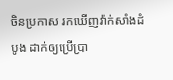ចិនប្រកាស រកឃើញវ៉ាក់សាំងដំបូង ដាក់ឲ្យប្រើប្រា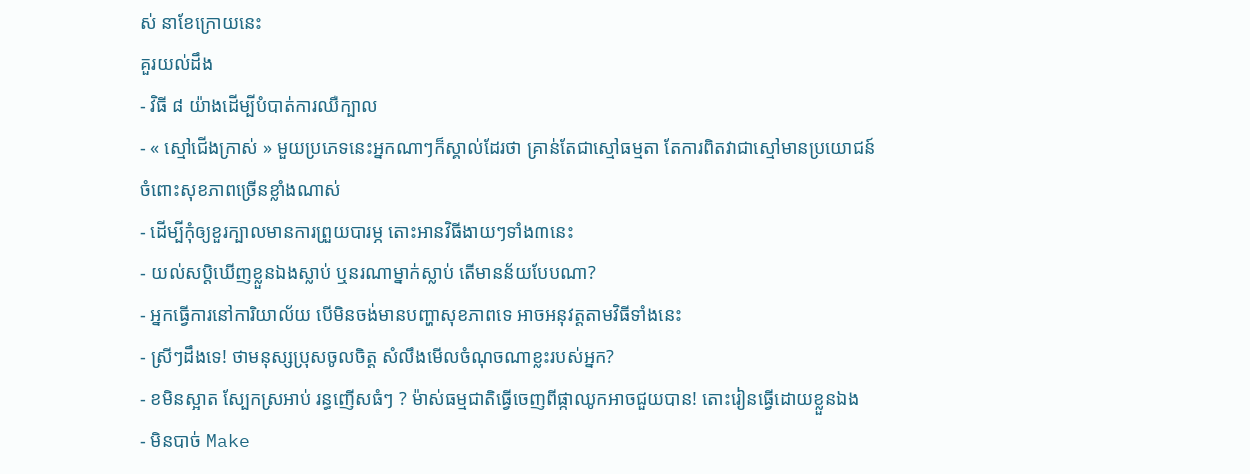ស់ នាខែក្រោយនេះ
គួរយល់ដឹង
- វិធី ៨ យ៉ាងដើម្បីបំបាត់ការឈឺក្បាល
- « ស្មៅជើងក្រាស់ » មួយប្រភេទនេះអ្នកណាៗក៏ស្គាល់ដែរថា គ្រាន់តែជាស្មៅធម្មតា តែការពិតវាជាស្មៅមានប្រយោជន៍ ចំពោះសុខភាពច្រើនខ្លាំងណាស់
- ដើម្បីកុំឲ្យខួរក្បាលមានការព្រួយបារម្ភ តោះអានវិធីងាយៗទាំង៣នេះ
- យល់សប្តិឃើញខ្លួនឯងស្លាប់ ឬនរណាម្នាក់ស្លាប់ តើមានន័យបែបណា?
- អ្នកធ្វើការនៅការិយាល័យ បើមិនចង់មានបញ្ហាសុខភាពទេ អាចអនុវត្តតាមវិធីទាំងនេះ
- ស្រីៗដឹងទេ! ថាមនុស្សប្រុសចូលចិត្ត សំលឹងមើលចំណុចណាខ្លះរបស់អ្នក?
- ខមិនស្អាត ស្បែកស្រអាប់ រន្ធញើសធំៗ ? ម៉ាស់ធម្មជាតិធ្វើចេញពីផ្កាឈូកអាចជួយបាន! តោះរៀនធ្វើដោយខ្លួនឯង
- មិនបាច់ Make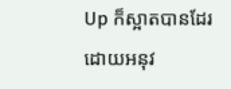Up ក៏ស្អាតបានដែរ ដោយអនុវ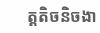ត្តតិចនិចងា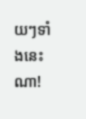យៗទាំងនេះណា!